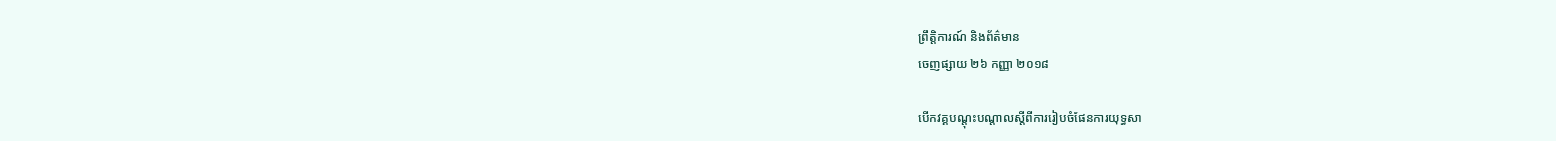ព្រឹត្តិការណ៍ និងព័ត៌មាន
ចេញផ្សាយ ២៦ កញ្ញា ២០១៨

បើកវគ្គបណ្តុះបណ្តាលស្តីពីការរៀបចំផែនការយុទ្ធសា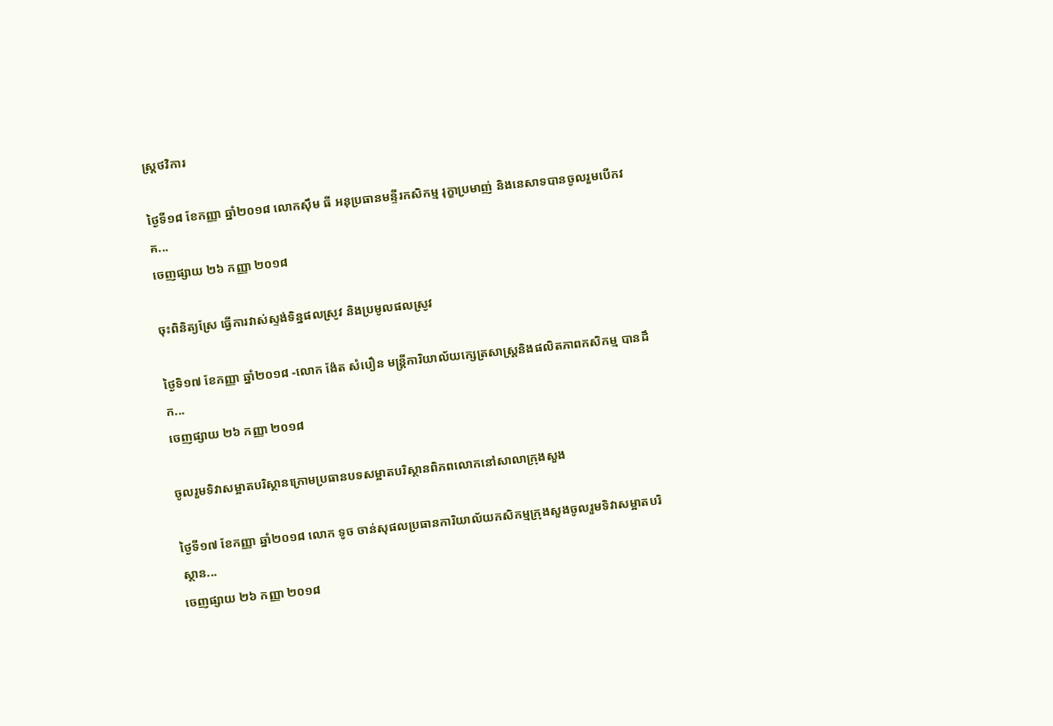ស្រ្តថវិការ

ថ្ងៃទី១៨ ខែកញ្ញា ឆ្នាំ២០១៨ លោកស៊ឹម ធី អនុប្រធានមន្ទីរកសិកម្ម រុក្ខាប្រមាញ់ និងនេសាទបានចូលរួមបើកវគ...
ចេញផ្សាយ ២៦ កញ្ញា ២០១៨

ចុះពិនិត្យស្រែ ធ្វើការវាស់ស្ទង់ទិន្នផលស្រូវ និងប្រមូលផលស្រូវ

ថ្ងៃទិ១៧ ខែកញ្ញា ឆ្នាំ២០១៨ -លោក ង៉ែត សំបឿន មន្ត្រីការិយាល័យក្សេត្រសាស្ត្រនិងផលិតភាពកសិកម្ម បានដឹក...
ចេញផ្សាយ ២៦ កញ្ញា ២០១៨

ចូលរួមទិវាសម្អាតបរិស្ថានក្រោមប្រធានបទសម្អាតបរិស្ថានពិភពលោកនៅសាលាក្រុងសួង

ថ្ងៃទី១៧ ខែកញ្ញា ឆ្នាំ២០១៨ លោក ទូច ចាន់សុផលប្រធានការិយាល័យកសិកម្មក្រុងសួងចូលរួមទិវាសម្អាតបរិស្ថាន...
ចេញផ្សាយ ២៦ កញ្ញា ២០១៨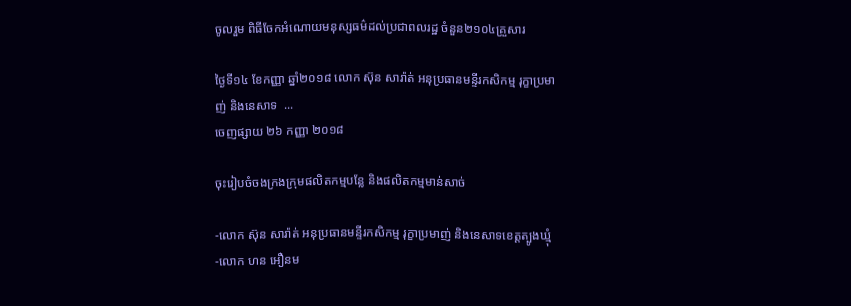ចូលរួម ពិធីចែកអំណោយមនុស្សធម៌ដល់ប្រជាពលរដ្ឋ ចំនួន២១០៤គ្រួសារ

ថ្ងៃទី១៤ ខែកញ្ញា ឆ្នាំ២០១៨ លោក ស៊ុន សារ៉ាត់ អនុប្រធានមន្ទីរកសិកម្ម រុក្ខាប្រមាញ់ និងនេសាទ  ...
ចេញផ្សាយ ២៦ កញ្ញា ២០១៨

ចុះរៀបចំចងក្រងក្រុមផលិតកម្មបន្លែ និងផលិតកម្មមាន់សាច់

-លោក ស៊ុន សារ៉ាត់ អនុប្រធានមន្ទីរកសិកម្ម រុក្ខាប្រមាញ់ និងនេសាទខេត្តត្បូងឃ្មុំ -លោក ហន អឿនម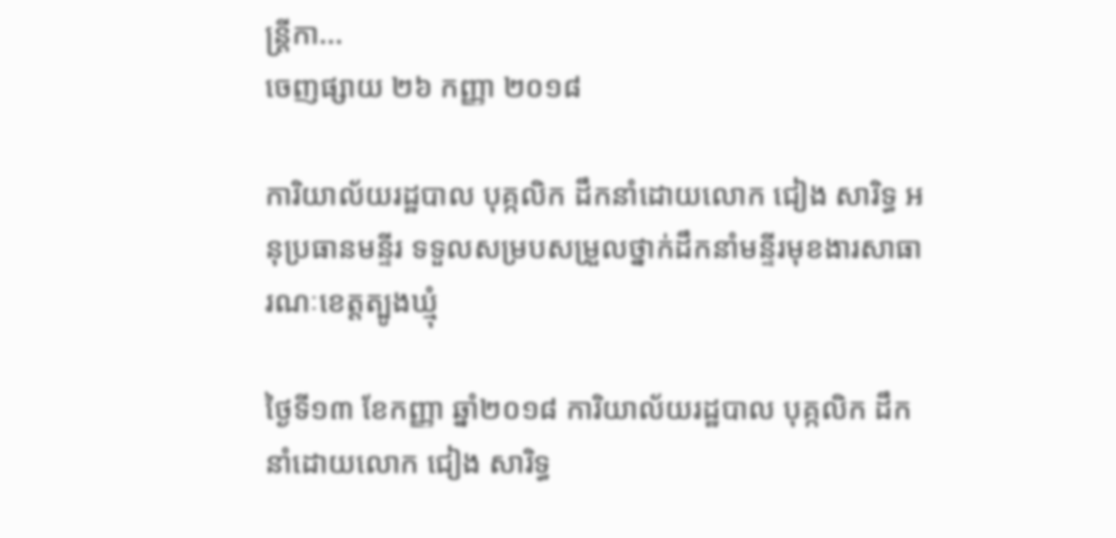ន្ត្រីកា...
ចេញផ្សាយ ២៦ កញ្ញា ២០១៨

ការិយាល័យរដ្ឋបាល បុគ្កលិក ដឹកនាំដោយលោក ជៀង សារិទ្ធ អនុប្រធានមន្ទីរ ទទួលសម្របសម្រួលថ្នាក់ដឹកនាំមន្ទីរមុខងារសាធារណៈខេត្តត្បូងឃ្មុំ

ថ្ងៃទី១៣ ខែកញ្ញា ឆ្នាំ២០១៨ ការិយាល័យរដ្ឋបាល បុគ្កលិក ដឹកនាំដោយលោក ជៀង សារិទ្ធ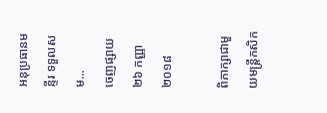អនុប្រធានមន្ទីរ ទទួលសម...
ចេញផ្សាយ ២៦ កញ្ញា ២០១៨

ពិភាក្សាជាមួយមន្ត្រីកសិក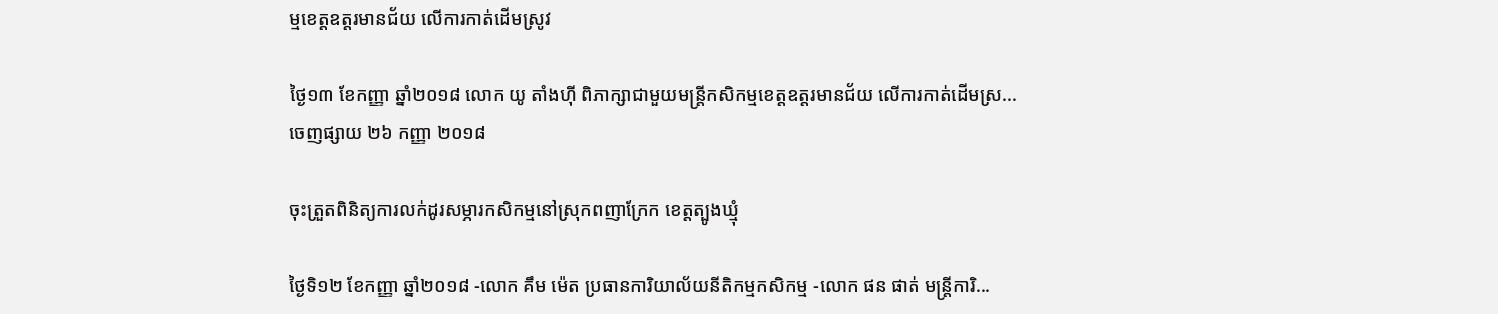ម្មខេត្តឧត្តរមានជ័យ លើការកាត់ដើមស្រូវ

ថ្ងៃ១៣ ខែកញ្ញា ឆ្នាំ២០១៨ លោក យូ តាំងហ៊ី ពិភាក្សាជាមួយមន្ត្រីកសិកម្មខេត្តឧត្តរមានជ័យ លើការកាត់ដើមស្រ...
ចេញផ្សាយ ២៦ កញ្ញា ២០១៨

ចុះត្រួតពិនិត្យការលក់ដូរសម្ភារកសិកម្មនៅស្រុកពញាក្រែក ខេត្តត្បូងឃ្មុំ

ថ្ងៃទិ១២ ខែកញ្ញា ឆ្នាំ២០១៨ -លោក គឹម ម៉េត ប្រធានការិយាល័យនីតិកម្មកសិកម្ម -លោក ផន ផាត់ មន្ត្រីការិ...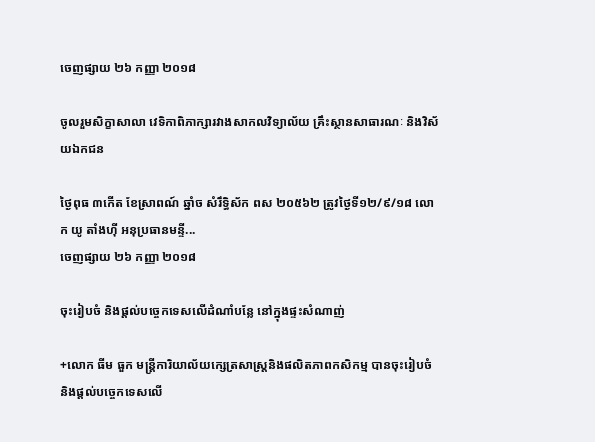ចេញផ្សាយ ២៦ កញ្ញា ២០១៨

ចូលរួមសិក្ខាសាលា វេទិកាពិភាក្សារវាងសាកលវិទ្យាល័យ គ្រឹះស្ថានសាធារណៈ និងវិស័យឯកជន

ថ្ងៃពុធ ៣កើត ខែស្រាពណ៍ ឆ្នាំច សំរឹទ្ធិស័ក ពស ២០៥៦២ ត្រូវថ្ងៃទី១២/៩/១៨ លោក យូ តាំងហុី អនុប្រធានមន្ទី...
ចេញផ្សាយ ២៦ កញ្ញា ២០១៨

ចុះរៀបចំ និងផ្តល់បច្ចេកទេសលើដំណាំបន្លែ នៅក្នុងផ្ទះសំណាញ់

+លោក ធីម ធួក មន្រ្តីការិយាល័យក្សេត្រសាស្ត្រនិងផលិតភាពកសិកម្ម បានចុះរៀបចំ និងផ្តល់បច្ចេកទេសលើ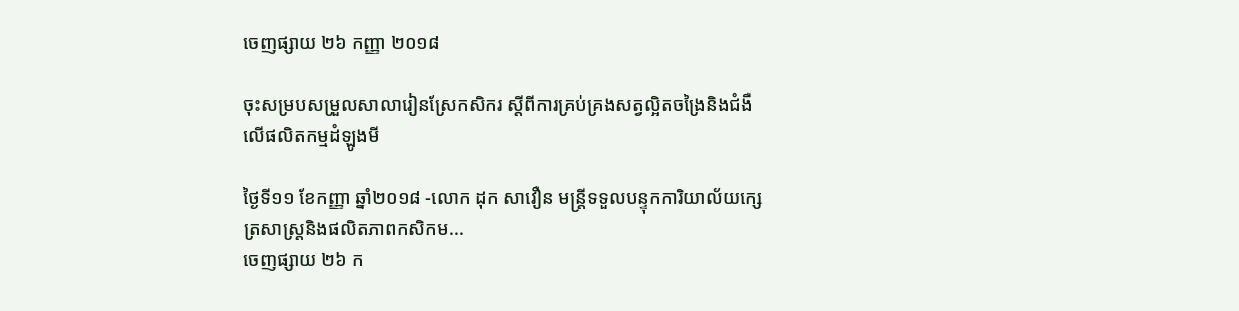ចេញផ្សាយ ២៦ កញ្ញា ២០១៨

ចុះសម្របសម្រួលសាលារៀនស្រែកសិករ ស្តីពីការគ្រប់គ្រងសត្វល្អិតចង្រៃនិងជំងឺលើផលិតកម្មដំឡូងមី

ថ្ងៃទី១១ ខែកញ្ញា ឆ្នាំ២០១៨ -លោក ដុក សាវឿន មន្ត្រីទទួលបន្ទុកការិយាល័យក្សេត្រសាស្ត្រនិងផលិតភាពកសិកម...
ចេញផ្សាយ ២៦ ក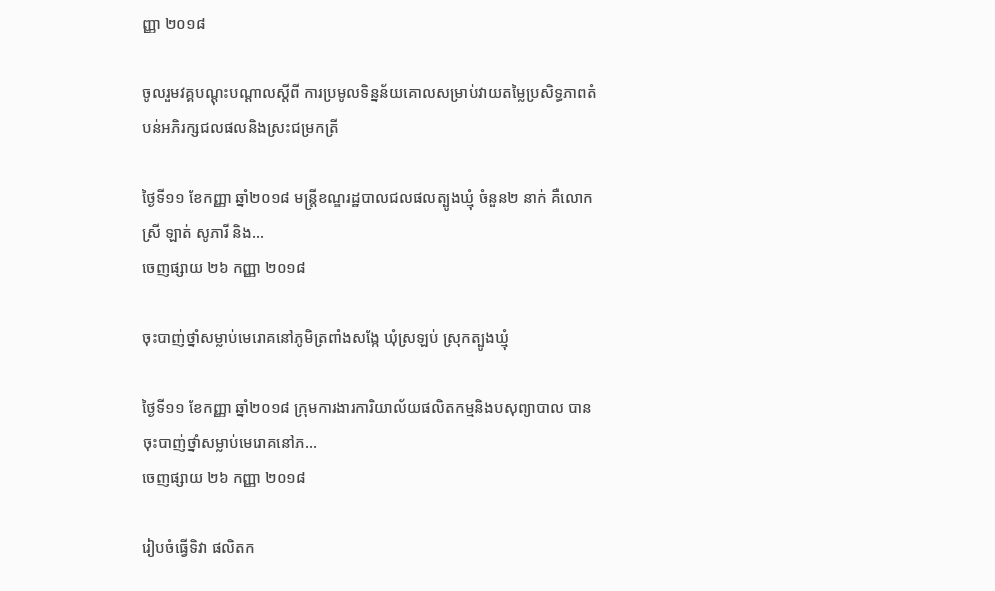ញ្ញា ២០១៨

ចូលរួមវគ្គបណ្ដុះបណ្ដាលស្ដីពី ការប្រមូលទិន្នន័យគោលសម្រាប់វាយតម្លៃប្រសិទ្ធភាពតំបន់អភិរក្សជលផលនិងស្រះជម្រកត្រី

ថ្ងៃទី១១ ខែកញ្ញា ឆ្នាំ២០១៨ មន្ត្រីខណ្ឌរដ្ឋបាលជលផលត្បូងឃ្មុំ ចំនួន២ នាក់ គឺលោកស្រី ឡាត់ សូភារី និង...
ចេញផ្សាយ ២៦ កញ្ញា ២០១៨

ចុះបាញ់ថ្នាំសម្លាប់មេរោគនៅភូមិត្រពាំងសង្កែ ឃុំស្រឡប់ ស្រុកត្បូងឃ្មុំ

ថ្ងៃទី១១ ខែកញ្ញា ឆ្នាំ២០១៨ ក្រុមការងារការិយាល័យផលិតកម្មនិងបសុព្យាបាល បានចុះបាញ់ថ្នាំសម្លាប់មេរោគនៅភ...
ចេញផ្សាយ ២៦ កញ្ញា ២០១៨

រៀបចំធ្វើទិវា ផលិតក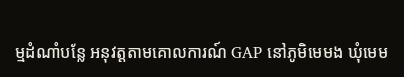ម្មដំណាំបន្លែ អនុវត្តតាមគោលការណ៍ GAP នៅភូមិមេមង ឃំុមេម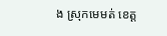ង ស្រុកមេមត់ ខេត្ត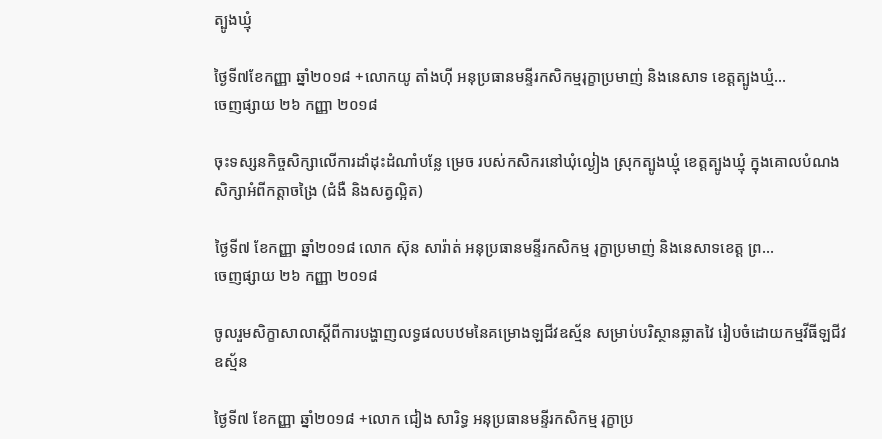ត្បូងឃ្មំុ

ថ្ងៃទី៧ខែកញ្ញា ឆ្នាំ២០១៨ +លោកយូ តាំងហុី អនុប្រធានមន្ទីរកសិកម្មរុក្ខាប្រមាញ់ និងនេសាទ ខេត្តត្បូងឃ្មំ...
ចេញផ្សាយ ២៦ កញ្ញា ២០១៨

ចុះទស្សនកិច្ចសិក្សាលើការដាំដុះដំណាំបន្លែ ម្រេច របស់កសិករនៅឃុំល្ងៀង ស្រុកត្បូងឃ្មុំ ខេត្តត្បូងឃ្មុំ ក្នុងគោលបំណងសិក្សាអំពីកត្តាចង្រៃ (ជំងឺ និងសត្វល្អិត)

ថ្ងៃទី៧ ខែកញ្ញា ឆ្នាំ២០១៨ លោក ស៊ុន សារ៉ាត់ អនុប្រធានមន្ទីរកសិកម្ម រុក្ខាប្រមាញ់ និងនេសាទខេត្ត ព្រ...
ចេញផ្សាយ ២៦ កញ្ញា ២០១៨

ចូលរួមសិក្ខាសាលាស្តីពីការបង្ហាញលទ្ធផលបឋមនៃគម្រោងឡជីវឧស្ម័ន សម្រាប់បរិស្ថានឆ្លាតវៃ រៀបចំដោយកម្មវីធីឡជីវឧស្ម័ន

ថ្ងៃទី៧ ខែកញ្ញា ឆ្នាំ២០១៨ +លោក ជៀង សារិទ្ធ អនុប្រធានមន្ទីរកសិកម្ម រុក្ខាប្រ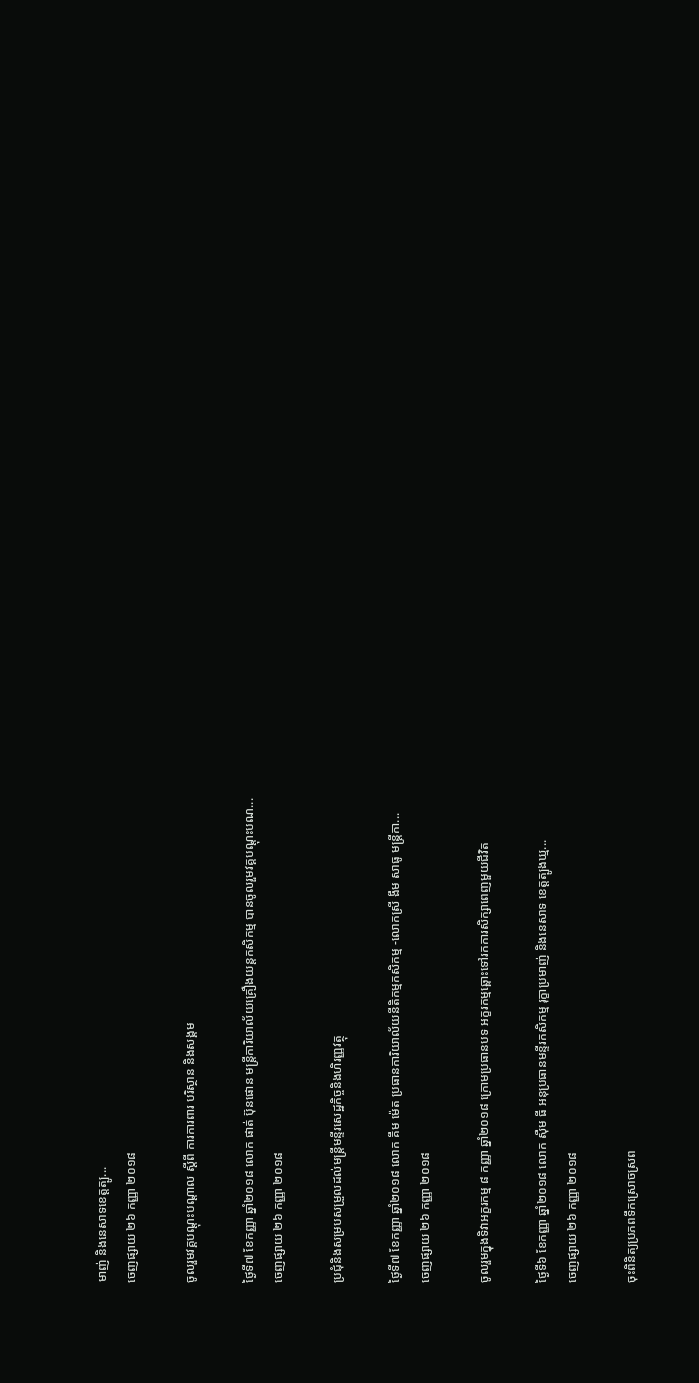មាញ់ និងនេសាទខេត្តត្បូ...
ចេញផ្សាយ ២៦ កញ្ញា ២០១៨

ចូលរួមវគ្គបណ្ដុះបណ្ដាល ស្ដីពី ការការពារ បរិស្ថាន និងសង្គម

ថ្ងៃទី៧ ខែកញ្ញា ឆ្នាំ២០១៨ លោក ផាត់ ប៊ុនផោន មន្ត្រីការិយាល័យគ្រឿងយន្តកសិកម្ម បានចូលរួមវគ្គបណ្ដុះបណ...
ចេញផ្សាយ ២៦ កញ្ញា ២០១៨

ប្រជុំនិងសម្របសម្រួលដល់មន្រ្តីមន្ទីរសេដ្ឋកិច្ចនិងហិរញ្ញវត្ថុ

ថ្ងៃទី៧ ខែកញ្ញា ឆ្នាំ២០១៨ លោក គឹម ម៉េត ប្រធានការិយាល័យនីតិកម្មកសិកម្ម -លោកស្រី ងឹម សាធូ មន្រ្តីកា...
ចេញផ្សាយ ២៦ កញ្ញា ២០១៨

ចូលរួមក្នុងទិវាអក្ខរកម្ម ៨ កញ្ញា ឆ្នាំ២០១៨ ក្រោមប្រធានបទ អក្ខរកម្មឆ្ពោះទៅរកការសិក្សាពេញមួយជីវិត

ថ្ងៃទី៦ ខែកញ្ញា ឆ្នាំ២០១៨ លោក ស៊ឺម ធី អនុប្រធានមន្ទីរកសិកម្ម រុក្ខាប្រមាញ់ និងនេសាទ ខេត្តត្បូងឃ្ម...
ចេញផ្សាយ ២៦ កញ្ញា ២០១៨

ចុះពិនិត្យប្រភពទឹកស្រោចស្រព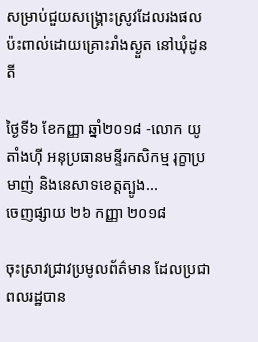សម្រាប់ជួយសង្រ្គោះស្រូវដែលរងផលប៉ះពាល់ដោយគ្រោះរាំងស្ងួត នៅឃុំដូនតី

ថ្ងៃទី៦ ខែកញ្ញា ឆ្នាំ២០១៨ -លោក យូ តាំងហ៊ី អនុប្រធានមន្ទីរកសិកម្ម រុក្ខាប្រមាញ់ និងនេសាទខេត្តត្បូង...
ចេញផ្សាយ ២៦ កញ្ញា ២០១៨

ចុះស្រាវជ្រាវប្រមូលព័ត៌មាន ដែលប្រជាពលរដ្ឋបាន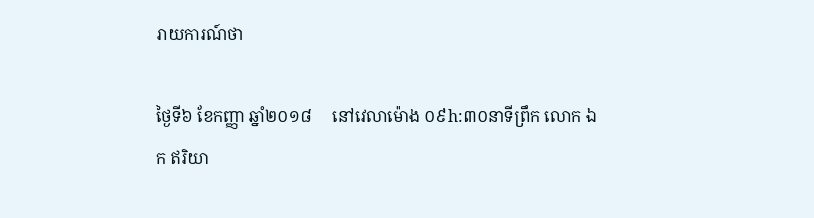រាយការណ៍ថា

ថ្ងៃទី៦ ខែកញ្ញា ឆ្នាំ២០១៨     នៅវេលាម៉ោង ០៩h:៣០នាទីព្រឹក លោក ឯក ឥរិយា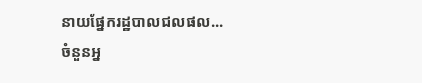នាយផ្នែករដ្ឋបាលជលផល...
ចំនួនអ្ន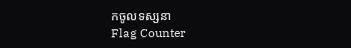កចូលទស្សនា
Flag Counter